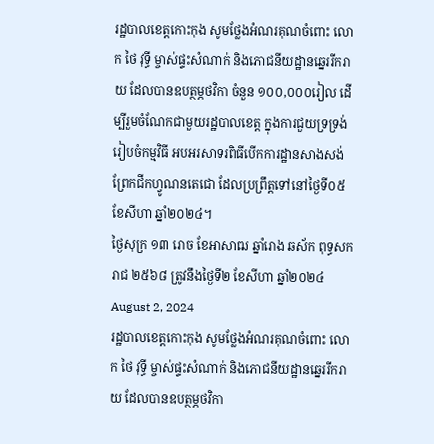រដ្ឋបាលខេត្តកោះកុង សូមថ្លែងអំណរគុណចំពោះ លោក ថៃ វុទ្ធី ម្ចាស់ផ្ទះសំណាក់ និងភោជនីយដ្ឋានឆ្នេររីករាយ ដែលបានឧបត្ថម្ភថវិកា ចំនួន ១០០,០០០រៀល ដើម្បីរួមចំណែកជាមួយរដ្ឋបាលខេត្ត ក្នុងការជួយទ្រទ្រង់រៀបចំកម្មវិធី អបអរសាទរពិធីបើកការដ្ឋានសាងសង់ព្រែកជីកហ្វូណនតេជោ ដែលប្រព្រឹត្តទៅនៅថ្ងៃទី០៥ ខែសីហា ឆ្នាំ២០២៤។
ថ្ងៃសុក្រ ១៣ រោច ខែអាសាឍ ឆ្នាំរោង ឆស័ក ពុទ្ធសករាជ ២៥៦៨ ត្រូវនឹងថ្ងៃទី២ ខែសីហា ឆ្នាំ២០២៤ August 2, 2024
រដ្ឋបាលខេត្តកោះកុង សូមថ្លែងអំណរគុណចំពោះ លោក ថៃ វុទ្ធី ម្ចាស់ផ្ទះសំណាក់ និងភោជនីយដ្ឋានឆ្នេររីករាយ ដែលបានឧបត្ថម្ភថវិកា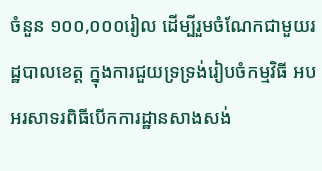ចំនួន ១០០,០០០រៀល ដើម្បីរួមចំណែកជាមួយរដ្ឋបាលខេត្ត ក្នុងការជួយទ្រទ្រង់រៀបចំកម្មវិធី អបអរសាទរពិធីបើកការដ្ឋានសាងសង់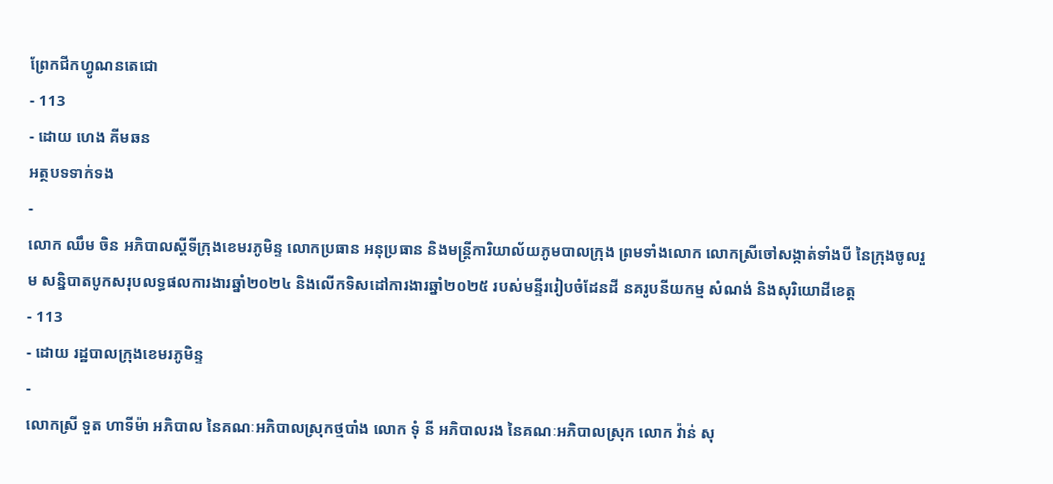ព្រែកជីកហ្វូណនតេជោ
- 113
- ដោយ ហេង គីមឆន
អត្ថបទទាក់ទង
-
លោក ឈឹម ចិន អភិបាលស្ដីទីក្រុងខេមរភូមិន្ទ លោកប្រធាន អនុប្រធាន និងមន្ត្រីការិយាល័យភូមបាលក្រុង ព្រមទាំងលោក លោកស្រីចៅសង្កាត់ទាំងបី នៃក្រុងចូលរួម សន្និបាតបូកសរុបលទ្ធផលការងារឆ្នាំ២០២៤ និងលើកទិសដៅការងារឆ្នាំ២០២៥ របស់មន្ទីររៀបចំដែនដី នគរូបនីយកម្ម សំណង់ និងសុរិយោដីខេត្ត
- 113
- ដោយ រដ្ឋបាលក្រុងខេមរភូមិន្ទ
-
លោកស្រី ទួត ហាទីម៉ា អភិបាល នៃគណៈអភិបាលស្រុកថ្មបាំង លោក ទុំ នី អភិបាលរង នៃគណៈអភិបាលស្រុក លោក វ៉ាន់ សុ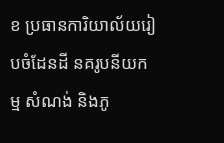ខ ប្រធានការិយាល័យរៀបចំដែនដី នគរូបនីយកម្ម សំណង់ និងភូ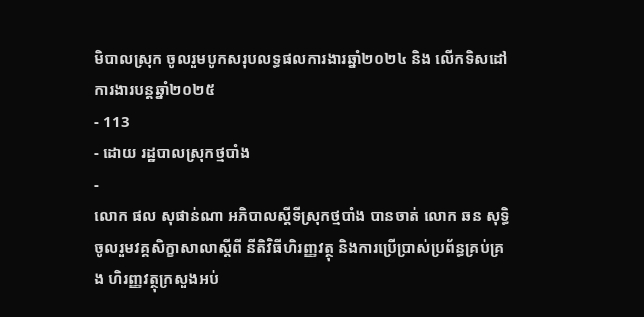មិបាលស្រុក ចូលរួមបូកសរុបលទ្ធផលការងារឆ្នាំ២០២៤ និង លើកទិសដៅការងារបន្តឆ្នាំ២០២៥
- 113
- ដោយ រដ្ឋបាលស្រុកថ្មបាំង
-
លោក ផល សុផាន់ណា អភិបាលស្ដីទីស្រុកថ្មបាំង បានចាត់ លោក ឆន សុទ្ធិ ចូលរួមវគ្គសិក្ខាសាលាស្ដីពី នីតិវិធីហិរញ្ញវត្ថុ និងការប្រើប្រាស់ប្រព័ន្ធគ្រប់គ្រង ហិរញ្ញវត្ថុក្រសួងអប់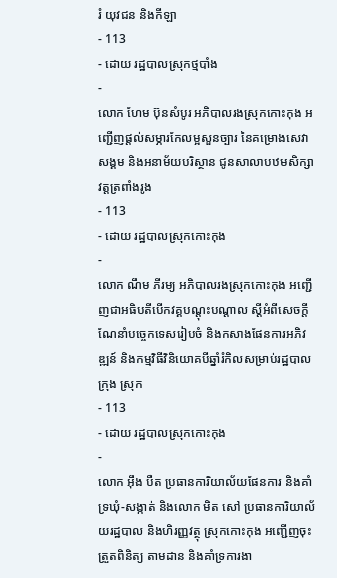រំ យុវជន និងកីឡា
- 113
- ដោយ រដ្ឋបាលស្រុកថ្មបាំង
-
លោក ហែម ប៊ុនសំបូរ អភិបាលរងស្រុកកោះកុង អញ្ជើញផ្តល់សម្ភារកែលម្អសួនច្បារ នៃគម្រោងសេវាសង្គម និងអនាម័យបរិស្ថាន ជូនសាលាបឋមសិក្សាវត្តត្រពាំងរូង
- 113
- ដោយ រដ្ឋបាលស្រុកកោះកុង
-
លោក ណឹម ភីរម្យ អភិបាលរងស្រុកកោះកុង អញ្ជើញជាអធិបតីបើកវគ្គបណ្តុះបណ្តាល ស្តីអំពីសេចក្តីណែនាំបច្ចេកទេសរៀបចំ និងកសាងផែនការអភិវឌ្ឍន៍ និងកម្មវិធីវិនិយោគបីឆ្នាំរំកិលសម្រាប់រដ្ឋបាលក្រុង ស្រុក
- 113
- ដោយ រដ្ឋបាលស្រុកកោះកុង
-
លោក អ៊ឹង បឺត ប្រធានការិយាល័យផែនការ និងគាំទ្រឃុំ-សង្កាត់ និងលោក មិត សៅ ប្រធានការិយាល័យរដ្ឋបាល និងហិរញ្ញវត្ថុ ស្រុកកោះកុង អញ្ជើញចុះត្រួតពិនិត្យ តាមដាន និងគាំទ្រការងា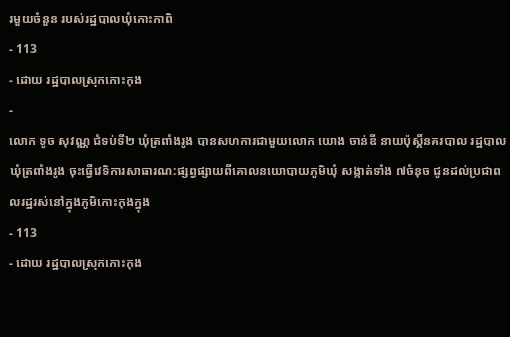រមួយចំនួន របស់រដ្ឋបាលឃុំកោះកាពិ
- 113
- ដោយ រដ្ឋបាលស្រុកកោះកុង
-
លោក ទូច សុវណ្ណ ជំទប់ទី២ ឃុំត្រពាំងរូង បានសហការជាមួយលោក យោង ចាន់ឌី នាយប៉ុស្តិ៍នគរបាល រដ្ឋបាលឃុំត្រពាំងរូង ចុះធ្វើវេទិការសាធារណ:ផ្សព្វផ្សាយពីគោលនយោបាយភូមិឃុំ សង្កាត់ទាំង ៧ចំនុច ជូនដល់ប្រជាពលរដ្ឋរស់នៅក្នុងភូមិកោះកុងក្នុង
- 113
- ដោយ រដ្ឋបាលស្រុកកោះកុង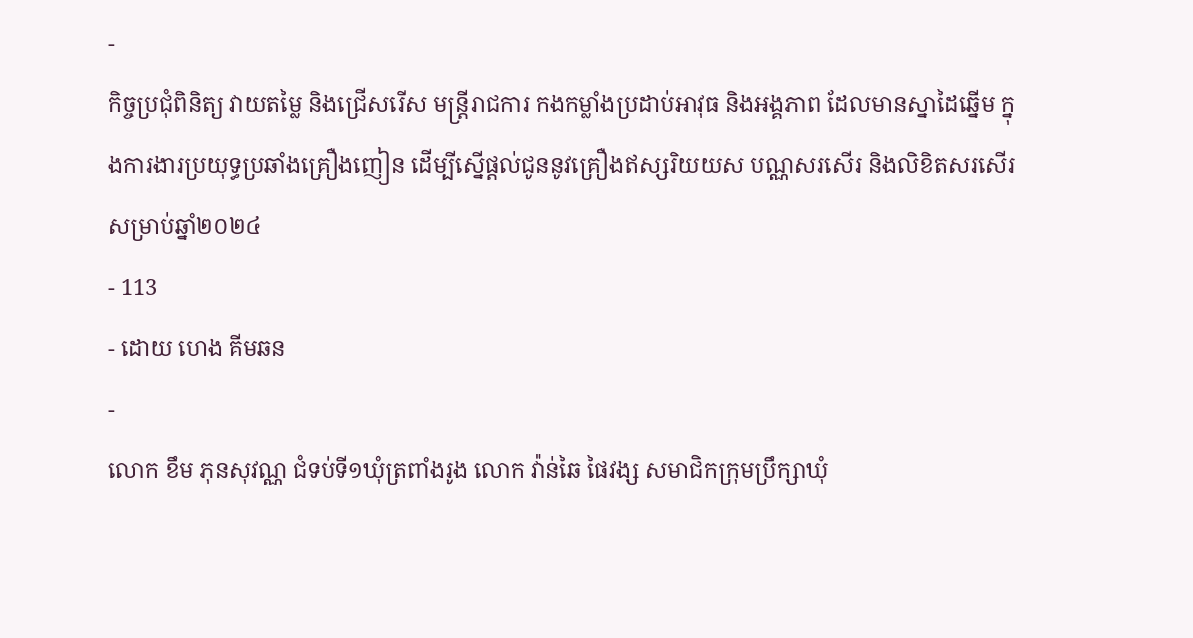-
កិច្ចប្រជុំពិនិត្យ វាយតម្លៃ និងជ្រើសរើស មន្រ្តីរាជការ កងកម្លាំងប្រដាប់អាវុធ និងអង្គភាព ដែលមានស្នាដៃឆ្នើម ក្នុងការងារប្រយុទ្ធប្រឆាំងគ្រឿងញៀន ដើម្បីស្នើផ្តល់ជូននូវគ្រឿងឥស្សរិយយស បណ្ណសរសើរ និងលិខិតសរសើរ សម្រាប់ឆ្នាំ២០២៤
- 113
- ដោយ ហេង គីមឆន
-
លោក ខឹម ភុនសុវណ្ណ ជំទប់ទី១ឃុំត្រពាំងរូង លោក វ៉ាន់ឆៃ ផៃវង្ស សមាជិកក្រុមប្រឹក្សាឃុំ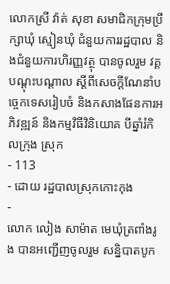លោកស្រី វ៉ាត់ សុខា សមាជិកក្រុមប្រឹក្សាឃុំ ស្មៀនឃុំ ជំនួយការរដ្ឋបាល និងជំនួយការហិរញ្ញវត្ថុ បានចូលរួម វគ្គបណ្តុះបណ្តាល ស្តីពីសេចក្តីណែនាំបច្ចេកទេសរៀបចំ និងកសាងផែនការអភិវឌ្ឍន៍ និងកម្មវិធីវិនិយោគ បីឆ្នាំរំកិលក្រុង ស្រុក
- 113
- ដោយ រដ្ឋបាលស្រុកកោះកុង
-
លោក លៀង សាម៉ាត មេឃុំត្រពាំងរូង បានអញ្ជើញចូលរួម សន្និបាតបូក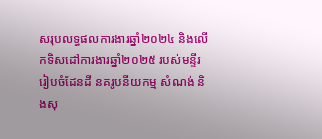សរុបលទ្ធផលការងារឆ្នាំ២០២៤ និងលើកទិសដៅការងារឆ្នាំ២០២៥ របស់មន្ទីរ រៀបចំដែនដី នគរូបនីយកម្ម សំណង់ និងសុ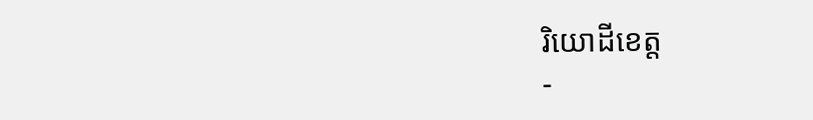រិយោដីខេត្ត
-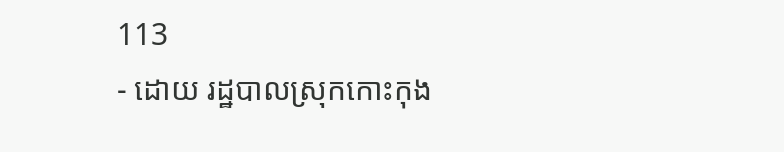113
- ដោយ រដ្ឋបាលស្រុកកោះកុង